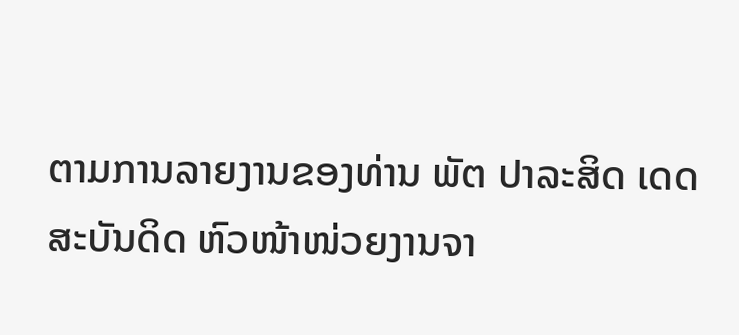ຕາມການລາຍງານຂອງທ່ານ ພັຕ ປາລະສິດ ເດດສະບັນດິດ ຫົວໜ້າໜ່ວຍງານຈາ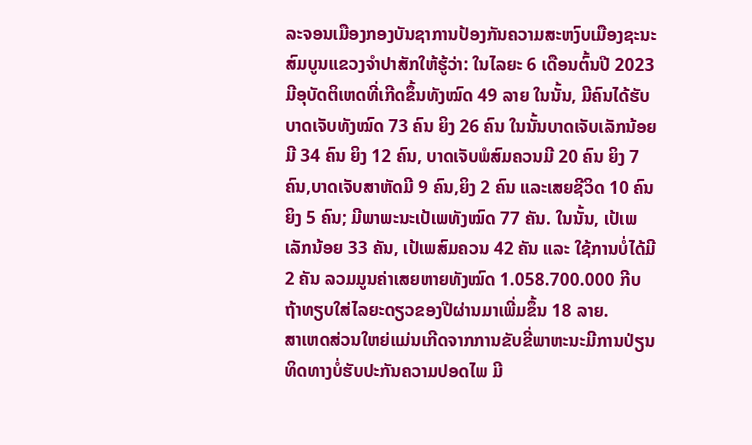ລະຈອນເມືອງກອງບັນຊາການປ້ອງກັນຄວາມສະຫງົບເມືອງຊະນະສົມບູນແຂວງຈໍາປາສັກໃຫ້ຮູ້ວ່າ: ໃນໄລຍະ 6 ເດືອນຕົ້ນປີ 2023 ມີອຸບັດຕິເຫດທີ່ເກີດຂຶ້ນທັງໝົດ 49 ລາຍ ໃນນັ້ນ, ມີຄົນໄດ້ຮັບບາດເຈັບທັງໝົດ 73 ຄົນ ຍິງ 26 ຄົນ ໃນນັ້ນບາດເຈັບເລັກນ້ອຍມີ 34 ຄົນ ຍິງ 12 ຄົນ, ບາດເຈັບພໍສົມຄວນມີ 20 ຄົນ ຍິງ 7 ຄົນ,ບາດເຈັບສາຫັດມີ 9 ຄົນ,ຍິງ 2 ຄົນ ແລະເສຍຊີວິດ 10 ຄົນ ຍິງ 5 ຄົນ; ມີພາພະນະເປ້ເພທັງໝົດ 77 ຄັນ. ໃນນັ້ນ, ເປ້ເພເລັກນ້ອຍ 33 ຄັນ, ເປ້ເພສົມຄວນ 42 ຄັນ ແລະ ໃຊ້ການບໍ່ໄດ້ມີ 2 ຄັນ ລວມມູນຄ່າເສຍຫາຍທັງໝົດ 1.058.700.000 ກີບ ຖ້າທຽບໃສ່ໄລຍະດຽວຂອງປີຜ່ານມາເພີ່ມຂຶ້ນ 18 ລາຍ.
ສາເຫດສ່ວນໃຫຍ່ແມ່ນເກີດຈາກການຂັບຂີ່ພາຫະນະມີການປ່ຽນທິດທາງບໍ່ຮັບປະກັນຄວາມປອດໄພ ມີ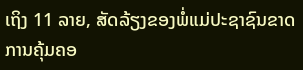ເຖິງ 11 ລາຍ, ສັດລ້ຽງຂອງພໍ່ແມ່ປະຊາຊົນຂາດການຄຸ້ມຄອ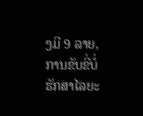ງມີ 9 ລາຍ, ການຂັບຂີ່ບໍ່ຮັກສາໄລຍະ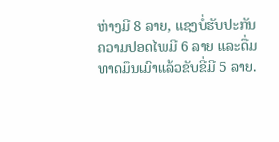ຫ່າງມີ 8 ລາຍ, ແຊງບໍ່ຮັບປະກັນຄວາມປອດໄພມີ 6 ລາຍ ແລະດື່ມທາດມຶນເມົາແລ້ວຂັບຂີ່ມີ 5 ລາຍ.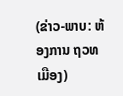(ຂ່າວ-ພາບ: ຫ້ອງການ ຖວທ ເມືອງ)